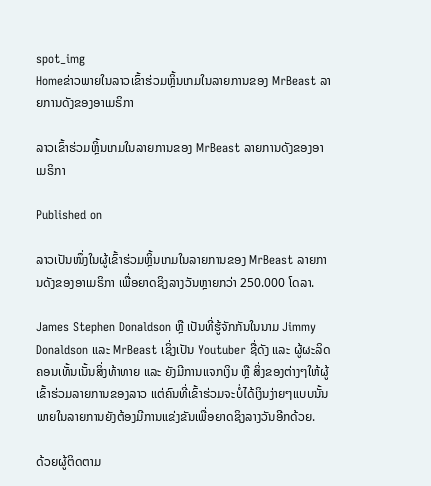spot_img
Homeຂ່າວພາຍໃນລາວເຂົ້າຮ່ວມຫຼິ້ນເກມໃນລາຍການຂອງ MrBeast ລາຍການດັງຂອງອາເມຣິກາ

ລາວເຂົ້າຮ່ວມຫຼິ້ນເກມໃນລາຍການຂອງ MrBeast ລາຍການດັງຂອງອາເມຣິກາ

Published on

ລາວເປັນໜຶ່ງໃນຜູ້ເຂົ້າຮ່ວມຫຼິ້ນເກມໃນລາຍການຂອງ MrBeast ລາຍການດັງຂອງອາເມຣິກາ ເພື່ອຍາດຊິງລາງວັນຫຼາຍກວ່າ 250.000 ໂດລາ.

James Stephen Donaldson ຫຼື ເປັນທີ່ຮູ້ຈັກກັນໃນນາມ Jimmy Donaldson ແລະ MrBeast ເຊິ່ງເປັນ Youtuber ຊື່ດັງ ແລະ ຜູ້ຜະລິດຄອນເທັ້ນເນັ້ນສິ່ງທ້າທາຍ ແລະ ຍັງມີການແຈກເງິນ ຫຼື ສິ່ງຂອງຕ່າງໆໃຫ້ຜູ້ເຂົ້າຮ່ວມລາຍການຂອງລາວ ແຕ່ຄົນທີ່ເຂົ້າຮ່ວມຈະບໍ່ໄດ້ເງິນງ່າຍໆແບບນັ້ນ ພາຍໃນລາຍການຍັງຕ້ອງມີການແຂ່ງຂັນເພື່ອຍາດຊິງລາງວັນອີກດ້ວຍ.

ດ້ວຍຜູ້ຕິດຕາມ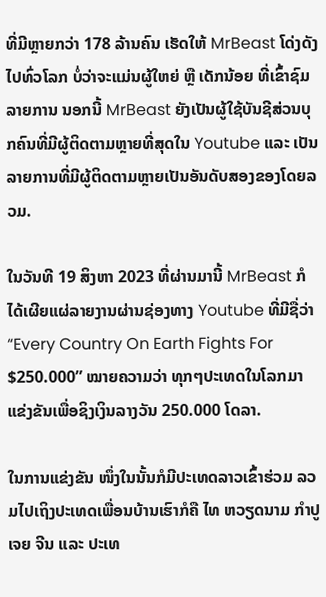ທີ່ມີຫຼາຍກວ່າ 178 ລ້ານຄົນ ເຮັດໃຫ້ MrBeast ໂດ່ງດັງໄປທົ່ວໂລກ ບໍ່ວ່າຈະແມ່ນຜູ້ໃຫຍ່ ຫຼື ເດັກນ້ອຍ ທີ່ເຂົ້າຊົມລາຍການ ນອກນີ້ MrBeast ຍັງເປັນຜູ້ໃຊ້ບັນຊີສ່ວນບຸກຄົນທີ່ມີຜູ້ຕິດຕາມຫຼາຍທີ່ສຸດໃນ Youtube ແລະ ເປັນລາຍການທີ່ມີຜູ້ຕິດຕາມຫຼາຍເປັນອັນດັບສອງຂອງໂດຍລວມ.

ໃນວັນທີ 19 ສິງຫາ 2023 ທີ່ຜ່ານມານີ້ MrBeast ກໍໄດ້ເຜີຍແຜ່ລາຍງານຜ່ານຊ່ອງທາງ Youtube ທີ່ມີຊື່ວ່າ “Every Country On Earth Fights For $250.000” ໝາຍຄວາມວ່າ ທຸກໆປະເທດໃນໂລກມາແຂ່ງຂັນເພື່ອຊິງເງິນລາງວັນ 250.000 ໂດລາ.

ໃນການແຂ່ງຂັນ ໜຶ່ງໃນນັ້ນກໍມີປະເທດລາວເຂົ້າຮ່ວມ ລວມໄປເຖິງປະເທດເພື່ອນບ້ານເຮົາກໍຄື ໄທ ຫວຽດນາມ ກຳປູເຈຍ ຈີນ ແລະ ປະເທ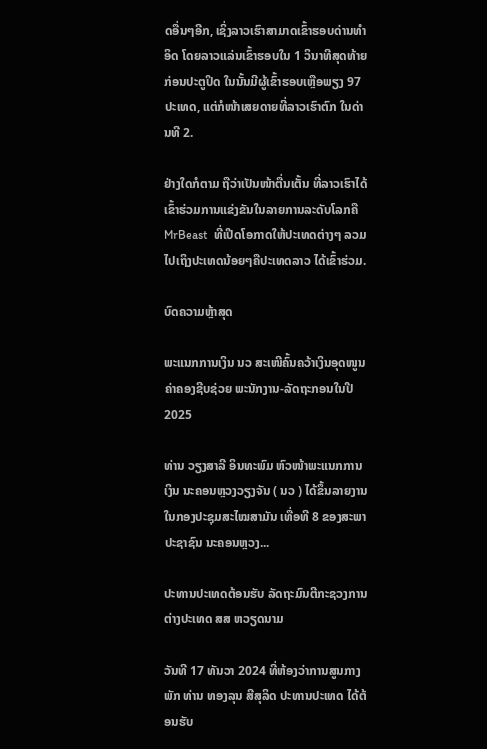ດອື່ນໆອີກ, ເຊິ່ງລາວເຮົາສາມາດເຂົ້າຮອບດ່ານທຳອິດ ໂດຍລາວແລ່ນເຂົ້າຮອບໃນ 1 ວິນາທີສຸດທ້າຍກ່ອນປະຕູປິດ ໃນນັ້ນມີຜູ້ເຂົ້າຮອບເຫຼືອພຽງ 97 ປະເທດ, ແຕ່ກໍໜ້າເສຍດາຍທີ່ລາວເຮົາຕົກ ໃນດ່ານທີ 2.

ຢ່າງໃດກໍຕາມ ຖືວ່າເປັນໜ້າຕື່ນເຕັ້ນ ທີ່ລາວເຮົາໄດ້ເຂົ້າຮ່ວມການແຂ່ງຂັນໃນລາຍການລະດັບໂລກຄື MrBeast  ທີ່ເປີດໂອກາດໃຫ້ປະເທດຕ່າງໆ ລວມໄປເຖິງປະເທດນ້ອຍໆຄືປະເທດລາວ ໄດ້ເຂົ້າຮ່ວມ.

ບົດຄວາມຫຼ້າສຸດ

ພະແນກການເງິນ ນວ ສະເໜີຄົ້ນຄວ້າເງິນອຸດໜູນຄ່າຄອງຊີບຊ່ວຍ ພະນັກງານ-ລັດຖະກອນໃນປີ 2025

ທ່ານ ວຽງສາລີ ອິນທະພົມ ຫົວໜ້າພະແນກການເງິນ ນະຄອນຫຼວງວຽງຈັນ ( ນວ ) ໄດ້ຂຶ້ນລາຍງານ ໃນກອງປະຊຸມສະໄໝສາມັນ ເທື່ອທີ 8 ຂອງສະພາປະຊາຊົນ ນະຄອນຫຼວງ...

ປະທານປະເທດຕ້ອນຮັບ ລັດຖະມົນຕີກະຊວງການຕ່າງປະເທດ ສສ ຫວຽດນາມ

ວັນທີ 17 ທັນວາ 2024 ທີ່ຫ້ອງວ່າການສູນກາງພັກ ທ່ານ ທອງລຸນ ສີສຸລິດ ປະທານປະເທດ ໄດ້ຕ້ອນຮັບ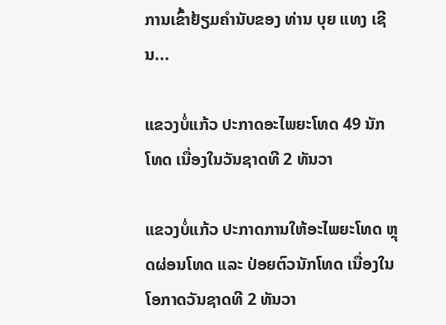ການເຂົ້າຢ້ຽມຄຳນັບຂອງ ທ່ານ ບຸຍ ແທງ ເຊີນ...

ແຂວງບໍ່ແກ້ວ ປະກາດອະໄພຍະໂທດ 49 ນັກໂທດ ເນື່ອງໃນວັນຊາດທີ 2 ທັນວາ

ແຂວງບໍ່ແກ້ວ ປະກາດການໃຫ້ອະໄພຍະໂທດ ຫຼຸດຜ່ອນໂທດ ແລະ ປ່ອຍຕົວນັກໂທດ ເນື່ອງໃນໂອກາດວັນຊາດທີ 2 ທັນວາ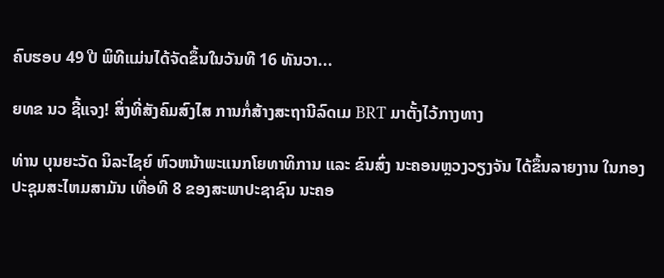ຄົບຮອບ 49 ປີ ພິທີແມ່ນໄດ້ຈັດຂຶ້ນໃນວັນທີ 16 ທັນວາ...

ຍທຂ ນວ ຊີ້ແຈງ! ສິ່ງທີ່ສັງຄົມສົງໄສ ການກໍ່ສ້າງສະຖານີລົດເມ BRT ມາຕັ້ງໄວ້ກາງທາງ

ທ່ານ ບຸນຍະວັດ ນິລະໄຊຍ໌ ຫົວຫນ້າພະແນກໂຍທາທິການ ແລະ ຂົນສົ່ງ ນະຄອນຫຼວງວຽງຈັນ ໄດ້ຂຶ້ນລາຍງານ ໃນກອງປະຊຸມສະໄຫມສາມັນ ເທື່ອທີ 8 ຂອງສະພາປະຊາຊົນ ນະຄອ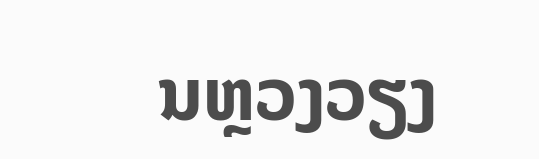ນຫຼວງວຽງ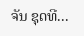ຈັນ ຊຸດທີ...